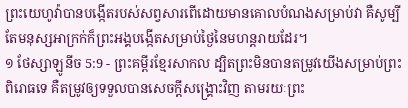ព្រះយេហូវ៉ាបានបង្កើតរបស់សព្វសារពើដោយមានគោលបំណងសម្រាប់វា គឺសូម្បីតែមនុស្សអាក្រក់ក៏ព្រះអង្គបង្កើតសម្រាប់ថ្ងៃនៃមហន្តរាយដែរ។
១ ថែស្សាឡូនីច 5:9 - ព្រះគម្ពីរខ្មែរសាកល ដ្បិតព្រះមិនបានតម្រូវយើងសម្រាប់ព្រះពិរោធទេ គឺតម្រូវឲ្យទទួលបានសេចក្ដីសង្គ្រោះវិញ តាមរយៈព្រះ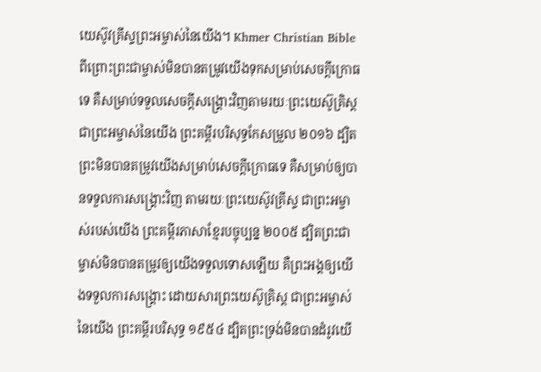យេស៊ូវគ្រីស្ទព្រះអម្ចាស់នៃយើង។ Khmer Christian Bible ពីព្រោះព្រះជាម្ចាស់មិនបានតម្រូវយើងទុកសម្រាប់សេចក្ដីក្រោធទេ គឺសម្រាប់ទទួលសេចក្ដីសង្គ្រោះវិញតាមរយៈព្រះយេស៊ូគ្រិស្ដជាព្រះអម្ចាស់នៃយើង ព្រះគម្ពីរបរិសុទ្ធកែសម្រួល ២០១៦ ដ្បិតព្រះមិនបានតម្រូវយើងសម្រាប់សេចក្ដីក្រោធទេ គឺសម្រាប់ឲ្យបានទទួលការសង្គ្រោះវិញ តាមរយៈព្រះយេស៊ូវគ្រីស្ទ ជាព្រះអម្ចាស់របស់យើង ព្រះគម្ពីរភាសាខ្មែរបច្ចុប្បន្ន ២០០៥ ដ្បិតព្រះជាម្ចាស់មិនបានតម្រូវឲ្យយើងទទួលទោសឡើយ គឺព្រះអង្គឲ្យយើងទទួលការសង្គ្រោះ ដោយសារព្រះយេស៊ូគ្រិស្ត ជាព្រះអម្ចាស់នៃយើង ព្រះគម្ពីរបរិសុទ្ធ ១៩៥៤ ដ្បិតព្រះទ្រង់មិនបានដំរូវយើ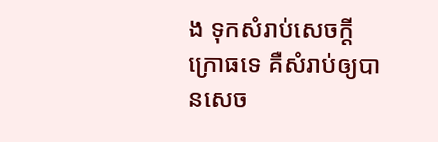ង ទុកសំរាប់សេចក្ដីក្រោធទេ គឺសំរាប់ឲ្យបានសេច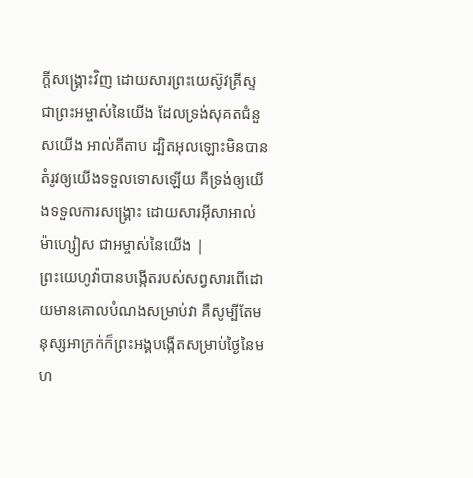ក្ដីសង្គ្រោះវិញ ដោយសារព្រះយេស៊ូវគ្រីស្ទ ជាព្រះអម្ចាស់នៃយើង ដែលទ្រង់សុគតជំនួសយើង អាល់គីតាប ដ្បិតអុលឡោះមិនបានតំរូវឲ្យយើងទទួលទោសឡើយ គឺទ្រង់ឲ្យយើងទទួលការសង្គ្រោះ ដោយសារអ៊ីសាអាល់ម៉ាហ្សៀស ជាអម្ចាស់នៃយើង |
ព្រះយេហូវ៉ាបានបង្កើតរបស់សព្វសារពើដោយមានគោលបំណងសម្រាប់វា គឺសូម្បីតែមនុស្សអាក្រក់ក៏ព្រះអង្គបង្កើតសម្រាប់ថ្ងៃនៃមហ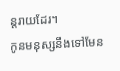ន្តរាយដែរ។
កូនមនុស្សនឹងទៅមែន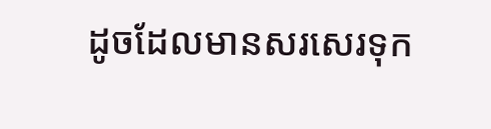ដូចដែលមានសរសេរទុក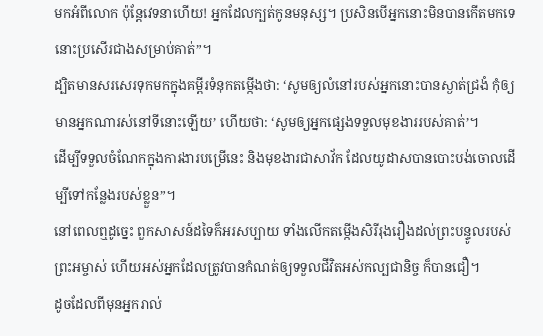មកអំពីលោក ប៉ុន្តែវេទនាហើយ! អ្នកដែលក្បត់កូនមនុស្ស។ ប្រសិនបើអ្នកនោះមិនបានកើតមកទេ នោះប្រសើរជាងសម្រាប់គាត់”។
ដ្បិតមានសរសេរទុកមកក្នុងគម្ពីរទំនុកតម្កើងថា: ‘សូមឲ្យលំនៅរបស់អ្នកនោះបានស្ងាត់ជ្រងំ កុំឲ្យមានអ្នកណារស់នៅទីនោះឡើយ’ ហើយថា: ‘សូមឲ្យអ្នកផ្សេងទទួលមុខងាររបស់គាត់’។
ដើម្បីទទួលចំណែកក្នុងការងារបម្រើនេះ និងមុខងារជាសាវ័ក ដែលយូដាសបានបោះបង់ចោលដើម្បីទៅកន្លែងរបស់ខ្លួន”។
នៅពេលឮដូច្នេះ ពួកសាសន៍ដទៃក៏អរសប្បាយ ទាំងលើកតម្កើងសិរីរុងរឿងដល់ព្រះបន្ទូលរបស់ព្រះអម្ចាស់ ហើយអស់អ្នកដែលត្រូវបានកំណត់ឲ្យទទួលជីវិតអស់កល្បជានិច្ច ក៏បានជឿ។
ដូចដែលពីមុនអ្នករាល់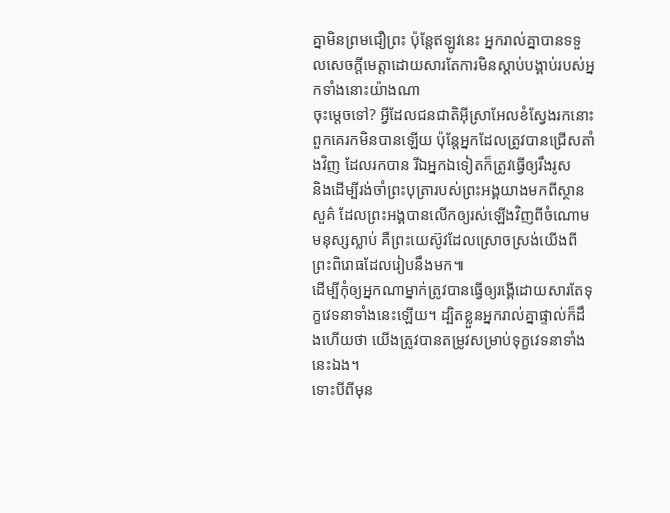គ្នាមិនព្រមជឿព្រះ ប៉ុន្តែឥឡូវនេះ អ្នករាល់គ្នាបានទទួលសេចក្ដីមេត្តាដោយសារតែការមិនស្ដាប់បង្គាប់របស់អ្នកទាំងនោះយ៉ាងណា
ចុះម្ដេចទៅ? អ្វីដែលជនជាតិអ៊ីស្រាអែលខំស្វែងរកនោះ ពួកគេរកមិនបានឡើយ ប៉ុន្តែអ្នកដែលត្រូវបានជ្រើសតាំងវិញ ដែលរកបាន រីឯអ្នកឯទៀតក៏ត្រូវធ្វើឲ្យរឹងរូស
និងដើម្បីរង់ចាំព្រះបុត្រារបស់ព្រះអង្គយាងមកពីស្ថានសួគ៌ ដែលព្រះអង្គបានលើកឲ្យរស់ឡើងវិញពីចំណោមមនុស្សស្លាប់ គឺព្រះយេស៊ូវដែលស្រោចស្រង់យើងពីព្រះពិរោធដែលរៀបនឹងមក៕
ដើម្បីកុំឲ្យអ្នកណាម្នាក់ត្រូវបានធ្វើឲ្យរង្គើដោយសារតែទុក្ខវេទនាទាំងនេះឡើយ។ ដ្បិតខ្លួនអ្នករាល់គ្នាផ្ទាល់ក៏ដឹងហើយថា យើងត្រូវបានតម្រូវសម្រាប់ទុក្ខវេទនាទាំងនេះឯង។
ទោះបីពីមុន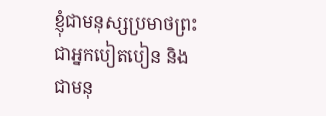ខ្ញុំជាមនុស្សប្រមាថព្រះ ជាអ្នកបៀតបៀន និងជាមនុ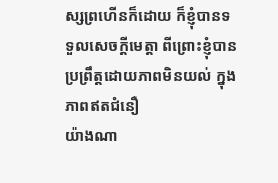ស្សព្រហើនក៏ដោយ ក៏ខ្ញុំបានទទួលសេចក្ដីមេត្តា ពីព្រោះខ្ញុំបានប្រព្រឹត្តដោយភាពមិនយល់ ក្នុងភាពឥតជំនឿ
យ៉ាងណា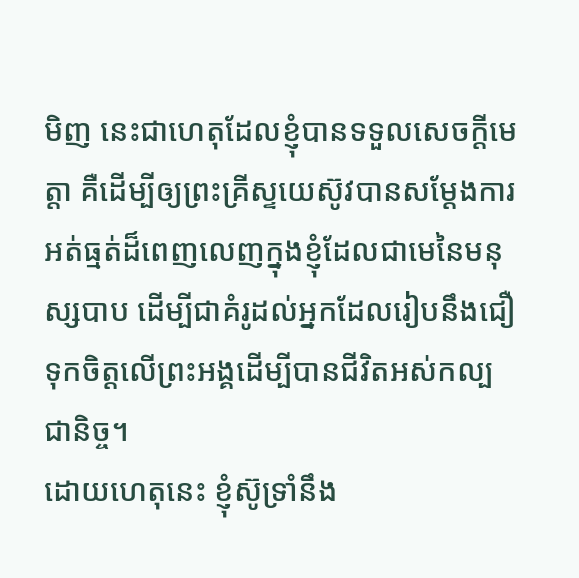មិញ នេះជាហេតុដែលខ្ញុំបានទទួលសេចក្ដីមេត្តា គឺដើម្បីឲ្យព្រះគ្រីស្ទយេស៊ូវបានសម្ដែងការអត់ធ្មត់ដ៏ពេញលេញក្នុងខ្ញុំដែលជាមេនៃមនុស្សបាប ដើម្បីជាគំរូដល់អ្នកដែលរៀបនឹងជឿទុកចិត្តលើព្រះអង្គដើម្បីបានជីវិតអស់កល្បជានិច្ច។
ដោយហេតុនេះ ខ្ញុំស៊ូទ្រាំនឹង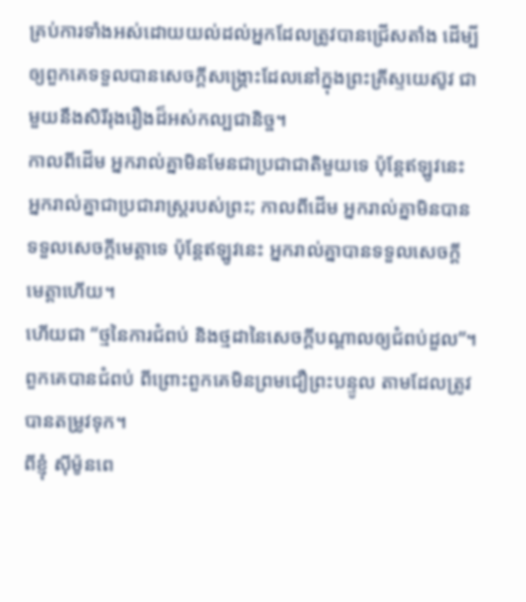គ្រប់ការទាំងអស់ដោយយល់ដល់អ្នកដែលត្រូវបានជ្រើសតាំង ដើម្បីឲ្យពួកគេទទួលបានសេចក្ដីសង្គ្រោះដែលនៅក្នុងព្រះគ្រីស្ទយេស៊ូវ ជាមួយនឹងសិរីរុងរឿងដ៏អស់កល្បជានិច្ច។
កាលពីដើម អ្នករាល់គ្នាមិនមែនជាប្រជាជាតិមួយទេ ប៉ុន្តែឥឡូវនេះ អ្នករាល់គ្នាជាប្រជារាស្ត្ររបស់ព្រះ; កាលពីដើម អ្នករាល់គ្នាមិនបានទទួលសេចក្ដីមេត្តាទេ ប៉ុន្តែឥឡូវនេះ អ្នករាល់គ្នាបានទទួលសេចក្ដីមេត្តាហើយ។
ហើយជា “ថ្មនៃការជំពប់ និងថ្មដានៃសេចក្ដីបណ្ដាលឲ្យជំពប់ដួល”។ ពួកគេបានជំពប់ ពីព្រោះពួកគេមិនព្រមជឿព្រះបន្ទូល តាមដែលត្រូវបានតម្រូវទុក។
ពីខ្ញុំ ស៊ីម៉ូនពេ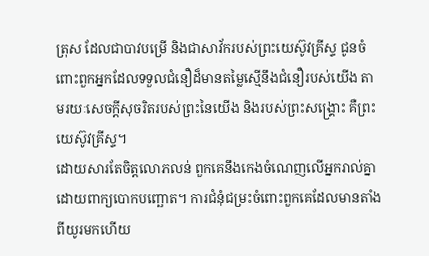ត្រុស ដែលជាបាវបម្រើ និងជាសាវ័ករបស់ព្រះយេស៊ូវគ្រីស្ទ ជូនចំពោះពួកអ្នកដែលទទួលជំនឿដ៏មានតម្លៃស្មើនឹងជំនឿរបស់យើង តាមរយៈសេចក្ដីសុចរិតរបស់ព្រះនៃយើង និងរបស់ព្រះសង្គ្រោះ គឺព្រះយេស៊ូវគ្រីស្ទ។
ដោយសារតែចិត្តលោភលន់ ពួកគេនឹងកេងចំណេញលើអ្នករាល់គ្នាដោយពាក្យបោកបញ្ឆោត។ ការជំនុំជម្រះចំពោះពួកគេដែលមានតាំងពីយូរមកហើយ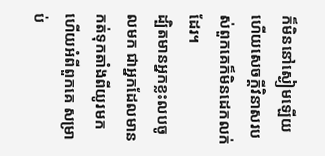ក៏មិននៅស្ងៀមឡើយ ហើយសេចក្ដីវិនាសរបស់ពួកគេក៏មិនដេកលក់ដែរ។
ដ្បិតមានអ្នកខ្លះលបចូលមក ជាអ្នកដែលមានកត់ទុកតាំងពីយូរមកហើយអំពីពួកគេ សម្រាប់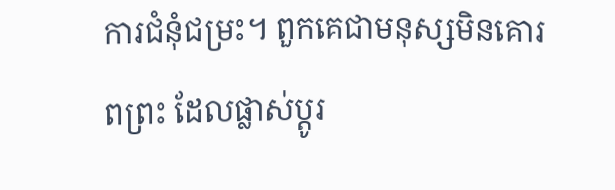ការជំនុំជម្រះ។ ពួកគេជាមនុស្សមិនគោរពព្រះ ដែលផ្លាស់ប្ដូរ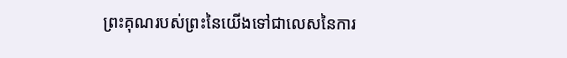ព្រះគុណរបស់ព្រះនៃយើងទៅជាលេសនៃការ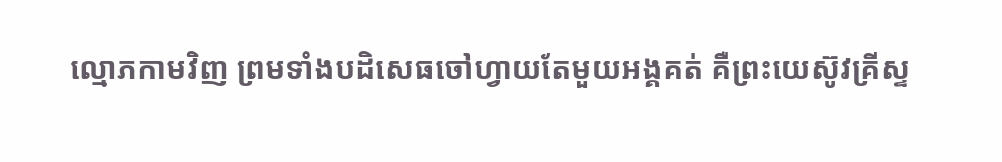ល្មោភកាមវិញ ព្រមទាំងបដិសេធចៅហ្វាយតែមួយអង្គគត់ គឺព្រះយេស៊ូវគ្រីស្ទ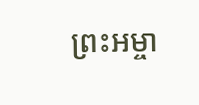ព្រះអម្ចា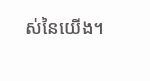ស់នៃយើង។